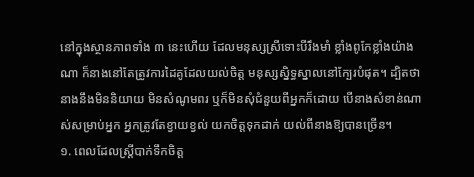នៅក្នុងស្ថានភាពទាំង ៣ នេះហើយ ដែលមនុស្សស្រីទោះបីរឹងមាំ ខ្លាំងពូកែខ្លាំងយ៉ាងណា ក៏នាងនៅតែត្រូវការដៃគូដែលយល់ចិត្ត មនុស្សស្និទ្ធស្នាលនៅក្បែរបំផុត។ ដ្បិតថានាងនឹងមិននិយាយ មិនសំណូមពរ ឬក៏មិនសុំជំនួយពីអ្នកក៏ដោយ បើនាងសំខាន់ណាស់សម្រាប់អ្នក អ្នកត្រូវតែខ្វាយខ្វល់ យកចិត្តទុកដាក់ យល់ពីនាងឱ្យបានច្រើន។
១. ពេលដែលស្ត្រីបាក់ទឹកចិត្ត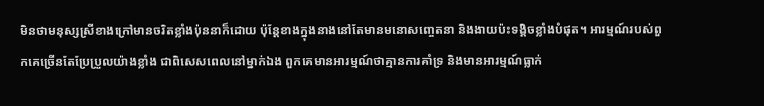មិនថាមនុស្សស្រីខាងក្រៅមានចរិតខ្លាំងប៉ុននាក៏ដោយ ប៉ុន្តែខាងក្នុងនាងនៅតែមានមនោសញ្ចេតនា និងងាយប៉ះទង្គិចខ្លាំងបំផុត។ អារម្មណ៍របស់ពួកគេច្រើនតែប្រែប្រួលយ៉ាងខ្លាំង ជាពិសេសពេលនៅម្នាក់ឯង ពួកគេមានអារម្មណ៍ថាគ្មានការគាំទ្រ និងមានអារម្មណ៍ធ្លាក់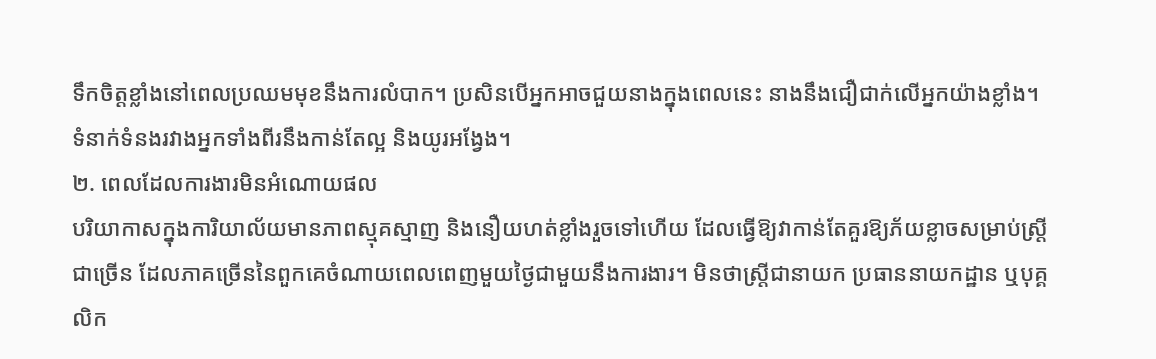ទឹកចិត្តខ្លាំងនៅពេលប្រឈមមុខនឹងការលំបាក។ ប្រសិនបើអ្នកអាចជួយនាងក្នុងពេលនេះ នាងនឹងជឿជាក់លើអ្នកយ៉ាងខ្លាំង។ ទំនាក់ទំនងរវាងអ្នកទាំងពីរនឹងកាន់តែល្អ និងយូរអង្វែង។
២. ពេលដែលការងារមិនអំណោយផល
បរិយាកាសក្នុងការិយាល័យមានភាពស្មុគស្មាញ និងនឿយហត់ខ្លាំងរួចទៅហើយ ដែលធ្វើឱ្យវាកាន់តែគួរឱ្យភ័យខ្លាចសម្រាប់ស្ត្រីជាច្រើន ដែលភាគច្រើននៃពួកគេចំណាយពេលពេញមួយថ្ងៃជាមួយនឹងការងារ។ មិនថាស្ត្រីជានាយក ប្រធាននាយកដ្ឋាន ឬបុគ្គលិក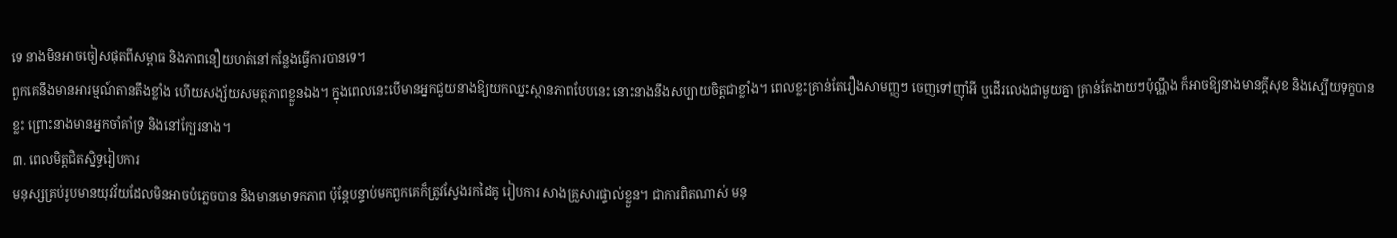ទេ នាងមិនអាចចៀសផុតពីសម្ពាធ និងភាពនឿយហត់នៅកន្លែងធ្វើការបានទេ។
ពួកគេនឹងមានអារម្មណ៍តានតឹងខ្លាំង ហើយសង្ស័យសមត្ថភាពខ្លួនឯង។ ក្នុងពេលនេះបើមានអ្នកជួយនាងឱ្យយកឈ្នះស្ថានភាពបែបនេះ នោះនាងនឹងសប្បាយចិត្តជាខ្លាំង។ ពេលខ្លះគ្រាន់តែរឿងសាមញ្ញៗ ចេញទៅញ៉ាំអី ឬដើរលេងជាមួយគ្នា គ្រាន់តែងាយៗប៉ុណ្ណឹង ក៏អាចឱ្យនាងមានក្ដីសុខ និងស្បើយទុក្ខបានខ្លះ ព្រោះនាងមានអ្នកចាំគាំទ្រ និងនៅក្បែរនាង។
៣. ពេលមិត្តជិតស្និទ្ធរៀបការ
មនុស្សគ្រប់រូបមានយុវវ័យដែលមិនអាចបំភ្លេចបាន និងមានមោទកភាព ប៉ុន្តែបន្ទាប់មកពួកគេក៏ត្រូវស្វែងរកដៃគូ រៀបការ សាងគ្រួសារផ្ទាល់ខ្លួន។ ជាការពិតណាស់ មនុ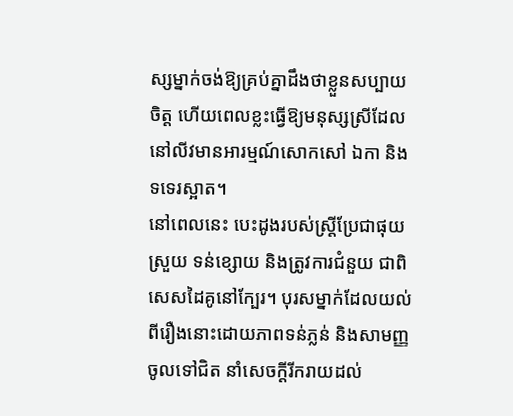ស្សម្នាក់ចង់ឱ្យគ្រប់គ្នាដឹងថាខ្លួនសប្បាយចិត្ត ហើយពេលខ្លះធ្វើឱ្យមនុស្សស្រីដែលនៅលីវមានអារម្មណ៍សោកសៅ ឯកា និងទទេរស្អាត។
នៅពេលនេះ បេះដូងរបស់ស្ត្រីប្រែជាផុយស្រួយ ទន់ខ្សោយ និងត្រូវការជំនួយ ជាពិសេសដៃគូនៅក្បែរ។ បុរសម្នាក់ដែលយល់ពីរឿងនោះដោយភាពទន់ភ្លន់ និងសាមញ្ញចូលទៅជិត នាំសេចក្តីរីករាយដល់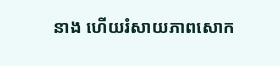នាង ហើយរំសាយភាពសោក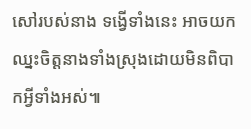សៅរបស់នាង ទង្វើទាំងនេះ អាចយកឈ្នះចិត្តនាងទាំងស្រុងដោយមិនពិបាកអ្វីទាំងអស់៕